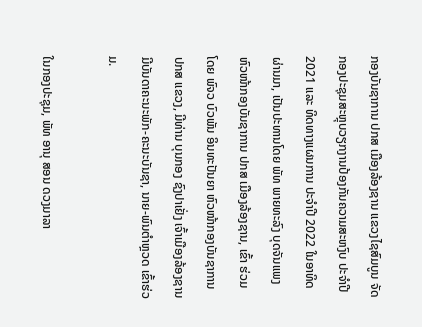ກອງບັນຊາການ ປກສ ເມືອງລ້ອງຊານ ແຂວງໄຊສົມບູນ ຈັດກອງປະຊຸມສະຫຼຸບວຽກງານປ້ອງກັນຄວາມສະຫງົບ ປະຈຳປີ 2021 ແລະ ທິດທາງແຜນການ ປະຈຳປີ 2022 ໃນອາທິດຜ່ານມາ, ເປັນປະທານໂດຍ ພັທ ພາຍທະລົງ ບຸດຈັນແພງ ຫົວໜ້າກອງບັນຊາການ ປກສ ເມືອງລ້ອງຊານ, ເຂົ້າ ຮ່ວມໂດຍ ພົຈວ ບົວພັນ ອິນທະປັນຍາ ຫົວໜ້າກອງບັນຊາການ ປກສ ແຂວງ, ມີທ່ານ ບຸນກອງ ຊົງປາເຢັ່ງ ເຈົ້າເມືອງລ້ອງຊານ ມີບັນດາຄະນະພັກ-ຄະນະບັນຊາ, ນາຍ-ພົນຕຳຫຼວດ ເຂົ້າຮ່ວມ.

ໃນກອງປະຊຸມ, ພັທ ອານຸ ສອນ ດວງມາລາ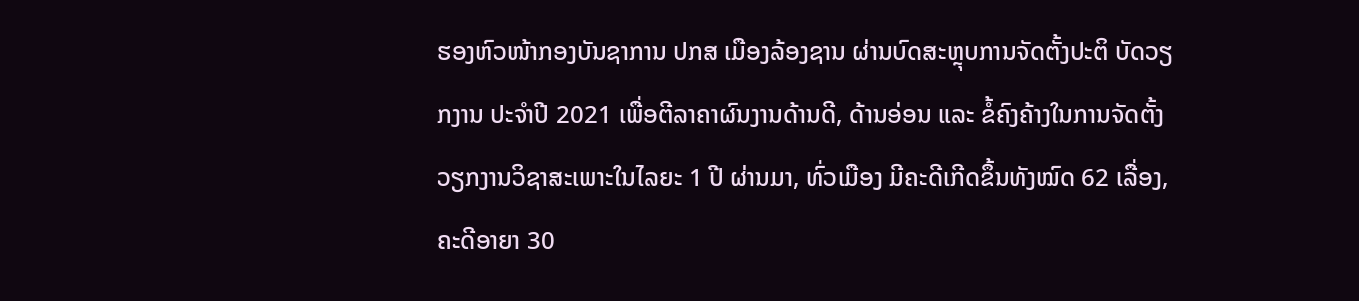ຮອງຫົວໜ້າກອງບັນຊາການ ປກສ ເມືອງລ້ອງຊານ ຜ່ານບົດສະຫຼຸບການຈັດຕັ້ງປະຕິ ບັດວຽກງານ ປະຈຳປີ 2021 ເພື່ອຕີລາຄາຜົນງານດ້ານດີ, ດ້ານອ່ອນ ແລະ ຂໍ້ຄົງຄ້າງໃນການຈັດຕັ້ງວຽກງານວິຊາສະເພາະໃນໄລຍະ 1 ປີ ຜ່ານມາ, ທົ່ວເມືອງ ມີຄະດີເກີດຂຶ້ນທັງໝົດ 62 ເລື່ອງ, ຄະດີອາຍາ 30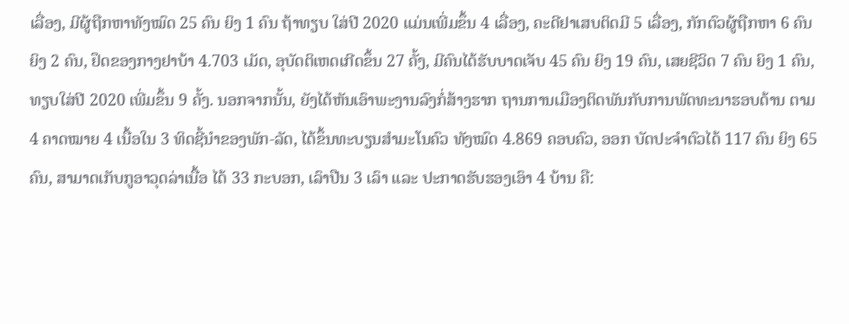ເລື່ອງ, ມີຜູ້ຖືກຫາທັງໝົດ 25 ຄົນ ຍິງ 1 ຄົນ ຖ້າທຽບ ໃສ່ປີ 2020 ແມ່ນເພີ່ມຂຶ້ນ 4 ເລື່ອງ, ຄະດີຢາເສບຕິດມີ 5 ເລື່ອງ, ກັກຕົວຜູ້ຖືກຫາ 6 ຄົນ ຍິງ 2 ຄົນ, ຢຶດຂອງກາງຢາບ້າ 4.703 ເມັດ, ອຸບັດຕິເຫດເກີດຂຶ້ນ 27 ຄັ້ງ, ມີຄົນໄດ້ຮັບບາດເຈັບ 45 ຄົນ ຍິງ 19 ຄົນ, ເສຍຊີວິດ 7 ຄົນ ຍິງ 1 ຄົນ, ທຽບໃສ່ປີ 2020 ເພີ່ມຂຶ້ນ 9 ຄັ້ງ. ນອກຈາກນັ້ນ, ຍັງໄດ້ຫັນເອົາພະງານລົງກໍ່ສ້າງຮາກ ຖານການເມືອງຕິດພັນກັບການພັດທະນາຮອບດ້ານ ຕາມ 4 ຄາດໝາຍ 4 ເນື້ອໃນ 3 ທິດຊີ້ນຳຂອງພັກ-ລັດ, ໄດ້ຂຶ້ນທະບຽນສຳມະໂນຄົວ ທັງໝົດ 4.869 ຄອບຄົວ, ອອກ ບັດປະຈຳຕົວໄດ້ 117 ຄົນ ຍິງ 65 ຄົນ, ສາມາດເກັບກູອາວຸດລ່າເນື້ອ ໄດ້ 33 ກະບອກ, ເລົາປືນ 3 ເລົາ ແລະ ປະກາດຮັບຮອງເອົາ 4 ບ້ານ ຄື: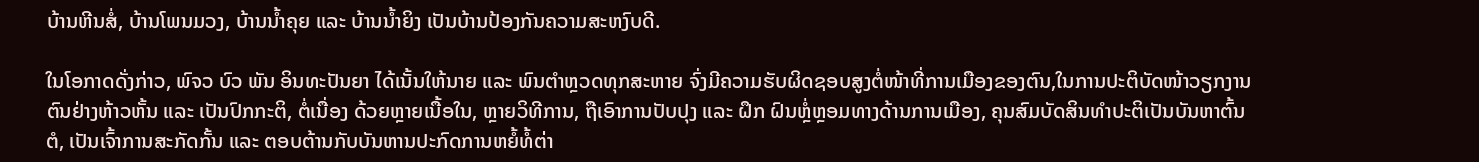ບ້ານຫີນສໍ່, ບ້ານໂພນມວງ, ບ້ານນ້ຳຄຸຍ ແລະ ບ້ານນໍ້າຍິງ ເປັນບ້ານປ້ອງກັນຄວາມສະຫງົບດີ.

ໃນໂອກາດດັ່ງກ່າວ, ພົຈວ ບົວ ພັນ ອິນທະປັນຍາ ໄດ້ເນັ້ນໃຫ້ນາຍ ແລະ ພົນຕຳຫຼວດທຸກສະຫາຍ ຈົ່ງມີຄວາມຮັບຜິດຊອບສູງຕໍ່ໜ້າທີ່ການເມືອງຂອງຕົນ,ໃນການປະຕິບັດໜ້າວຽກງານຕົນຢ່າງຫ້າວຫັ້ນ ແລະ ເປັນປົກກະຕິ, ຕໍ່ເນື່ອງ ດ້ວຍຫຼາຍເນື້ອໃນ, ຫຼາຍວິທີການ, ຖືເອົາການປັບປຸງ ແລະ ຝຶກ ຝົນຫຼ່ໍຫຼອມທາງດ້ານການເມືອງ, ຄຸນສົມບັດສິນທຳປະຕິເປັນບັນຫາຕົ້ນຕໍ, ເປັນເຈົ້າການສະກັດກັ້ນ ແລະ ຕອບຕ້ານກັບບັນຫານປະກົດການຫຍໍ້ທໍ້ຕ່າ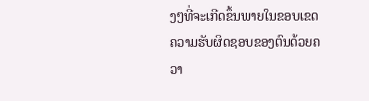ງໆທີ່ຈະເກີດຂຶ້ນພາຍໃນຂອບເຂດຄວາມຮັບຜິດຊອບຂອງຕົນດ້ວຍຄວາ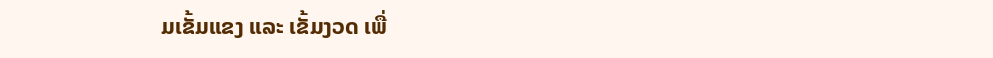ມເຂັ້ມແຂງ ແລະ ເຂັ້ມງວດ ເພື່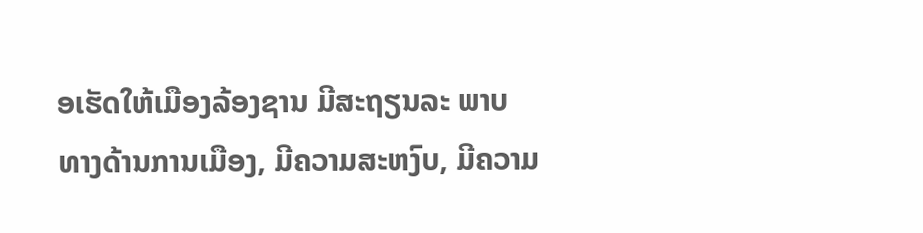ອເຮັດໃຫ້ເມືອງລ້ອງຊານ ມີສະຖຽນລະ ພາບທາງດ້ານການເມືອງ, ມີຄວາມສະຫງົບ, ມີຄວາມ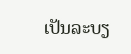ເປັນລະບຽ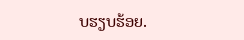ບຮຽບຮ້ອຍ.